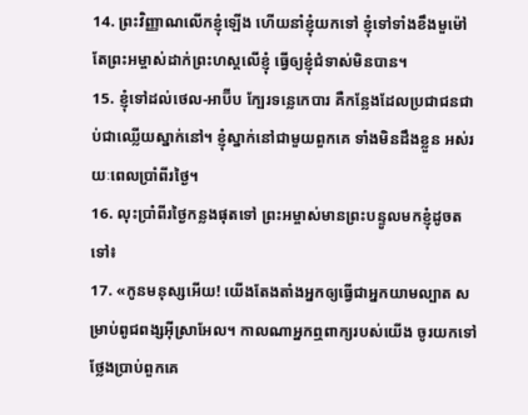14. ព្រះវិញ្ញាណលើកខ្ញុំឡើង ហើយនាំខ្ញុំយកទៅ ខ្ញុំទៅទាំងខឹងមួម៉ៅ តែព្រះអម្ចាស់ដាក់ព្រះហស្ដលើខ្ញុំ ធ្វើឲ្យខ្ញុំជំទាស់មិនបាន។
15. ខ្ញុំទៅដល់ថេល-អាប៊ីប ក្បែរទន្លេកេបារ គឺកន្លែងដែលប្រជាជនជាប់ជាឈ្លើយស្នាក់នៅ។ ខ្ញុំស្នាក់នៅជាមួយពួកគេ ទាំងមិនដឹងខ្លួន អស់រយៈពេលប្រាំពីរថ្ងៃ។
16. លុះប្រាំពីរថ្ងៃកន្លងផុតទៅ ព្រះអម្ចាស់មានព្រះបន្ទូលមកខ្ញុំដូចតទៅ៖
17. «កូនមនុស្សអើយ! យើងតែងតាំងអ្នកឲ្យធ្វើជាអ្នកយាមល្បាត សម្រាប់ពូជពង្សអ៊ីស្រាអែល។ កាលណាអ្នកឮពាក្យរបស់យើង ចូរយកទៅថ្លែងប្រាប់ពួកគេ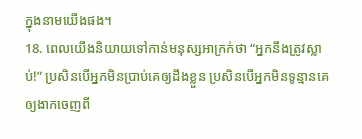ក្នុងនាមយើងផង។
18. ពេលយើងនិយាយទៅកាន់មនុស្សអាក្រក់ថា “អ្នកនឹងត្រូវស្លាប់!” ប្រសិនបើអ្នកមិនប្រាប់គេឲ្យដឹងខ្លួន ប្រសិនបើអ្នកមិនទូន្មានគេឲ្យងាកចេញពី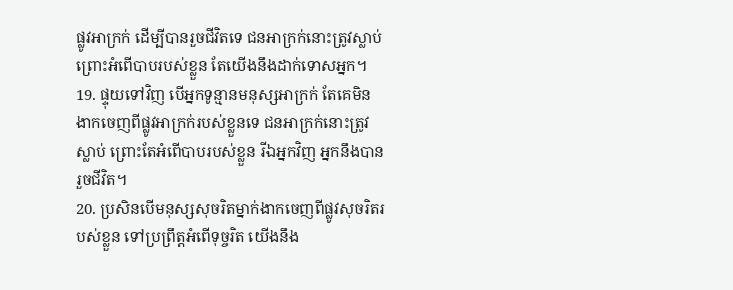ផ្លូវអាក្រក់ ដើម្បីបានរួចជីវិតទេ ជនអាក្រក់នោះត្រូវស្លាប់ ព្រោះអំពើបាបរបស់ខ្លួន តែយើងនឹងដាក់ទោសអ្នក។
19. ផ្ទុយទៅវិញ បើអ្នកទូន្មានមនុស្សអាក្រក់ តែគេមិនងាកចេញពីផ្លូវអាក្រក់របស់ខ្លួនទេ ជនអាក្រក់នោះត្រូវស្លាប់ ព្រោះតែអំពើបាបរបស់ខ្លួន រីឯអ្នកវិញ អ្នកនឹងបានរួចជីវិត។
20. ប្រសិនបើមនុស្សសុចរិតម្នាក់ងាកចេញពីផ្លូវសុចរិតរបស់ខ្លួន ទៅប្រព្រឹត្តអំពើទុច្ចរិត យើងនឹង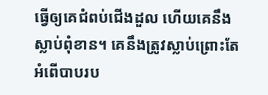ធ្វើឲ្យគេជំពប់ជើងដួល ហើយគេនឹងស្លាប់ពុំខាន។ គេនឹងត្រូវស្លាប់ព្រោះតែអំពើបាបរប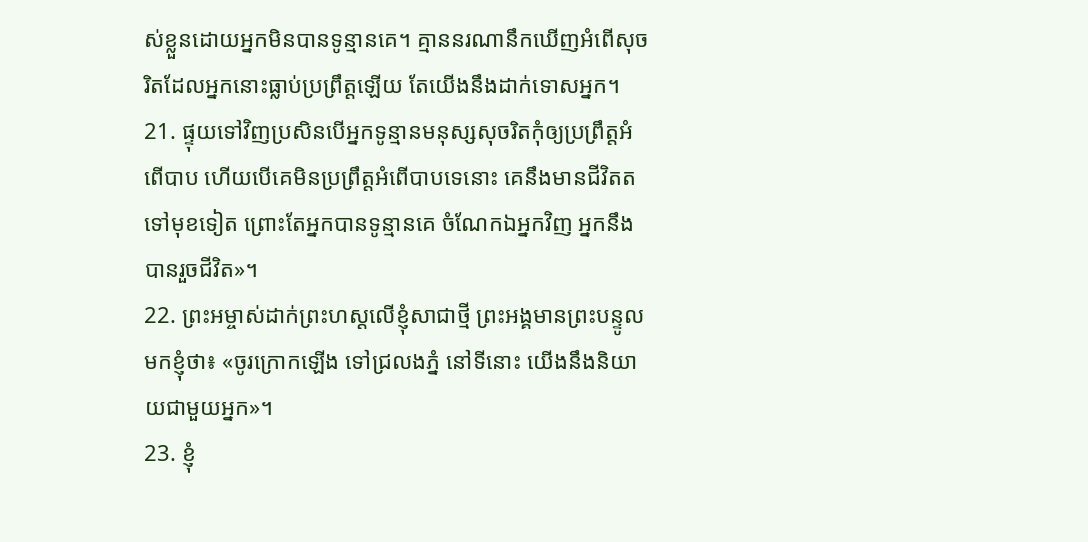ស់ខ្លួនដោយអ្នកមិនបានទូន្មានគេ។ គ្មាននរណានឹកឃើញអំពើសុចរិតដែលអ្នកនោះធ្លាប់ប្រព្រឹត្តឡើយ តែយើងនឹងដាក់ទោសអ្នក។
21. ផ្ទុយទៅវិញប្រសិនបើអ្នកទូន្មានមនុស្សសុចរិតកុំឲ្យប្រព្រឹត្តអំពើបាប ហើយបើគេមិនប្រព្រឹត្តអំពើបាបទេនោះ គេនឹងមានជីវិតតទៅមុខទៀត ព្រោះតែអ្នកបានទូន្មានគេ ចំណែកឯអ្នកវិញ អ្នកនឹងបានរួចជីវិត»។
22. ព្រះអម្ចាស់ដាក់ព្រះហស្ដលើខ្ញុំសាជាថ្មី ព្រះអង្គមានព្រះបន្ទូលមកខ្ញុំថា៖ «ចូរក្រោកឡើង ទៅជ្រលងភ្នំ នៅទីនោះ យើងនឹងនិយាយជាមួយអ្នក»។
23. ខ្ញុំ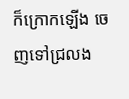ក៏ក្រោកឡើង ចេញទៅជ្រលង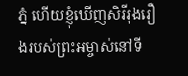ភ្នំ ហើយខ្ញុំឃើញសិរីរុងរឿងរបស់ព្រះអម្ចាស់នៅទី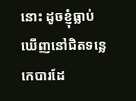នោះ ដូចខ្ញុំធ្លាប់ឃើញនៅជិតទន្លេកេបារដែ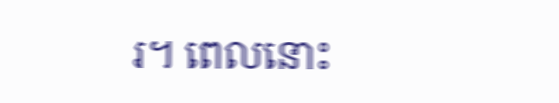រ។ ពេលនោះ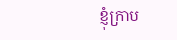ខ្ញុំក្រាប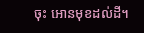ចុះ អោនមុខដល់ដី។